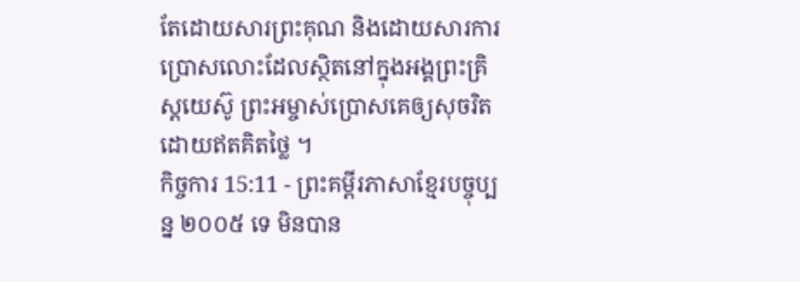តែដោយសារព្រះគុណ និងដោយសារការប្រោសលោះដែលស្ថិតនៅក្នុងអង្គព្រះគ្រិស្តយេស៊ូ ព្រះអម្ចាស់ប្រោសគេឲ្យសុចរិត ដោយឥតគិតថ្លៃ ។
កិច្ចការ 15:11 - ព្រះគម្ពីរភាសាខ្មែរបច្ចុប្បន្ន ២០០៥ ទេ មិនបាន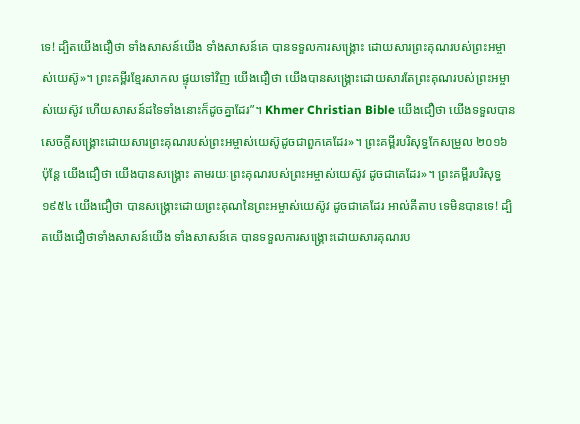ទេ! ដ្បិតយើងជឿថា ទាំងសាសន៍យើង ទាំងសាសន៍គេ បានទទួលការសង្គ្រោះ ដោយសារព្រះគុណរបស់ព្រះអម្ចាស់យេស៊ូ»។ ព្រះគម្ពីរខ្មែរសាកល ផ្ទុយទៅវិញ យើងជឿថា យើងបានសង្គ្រោះដោយសារតែព្រះគុណរបស់ព្រះអម្ចាស់យេស៊ូវ ហើយសាសន៍ដទៃទាំងនោះក៏ដូចគ្នាដែរ”។ Khmer Christian Bible យើងជឿថា យើងទទួលបានសេចក្ដីសង្គ្រោះដោយសារព្រះគុណរបស់ព្រះអម្ចាស់យេស៊ូដូចជាពួកគេដែរ»។ ព្រះគម្ពីរបរិសុទ្ធកែសម្រួល ២០១៦ ប៉ុន្ដែ យើងជឿថា យើងបានសង្គ្រោះ តាមរយៈព្រះគុណរបស់ព្រះអម្ចាស់យេស៊ូវ ដូចជាគេដែរ»។ ព្រះគម្ពីរបរិសុទ្ធ ១៩៥៤ យើងជឿថា បានសង្គ្រោះដោយព្រះគុណនៃព្រះអម្ចាស់យេស៊ូវ ដូចជាគេដែរ អាល់គីតាប ទេមិនបានទេ! ដ្បិតយើងជឿថាទាំងសាសន៍យើង ទាំងសាសន៍គេ បានទទួលការសង្គ្រោះដោយសារគុណរប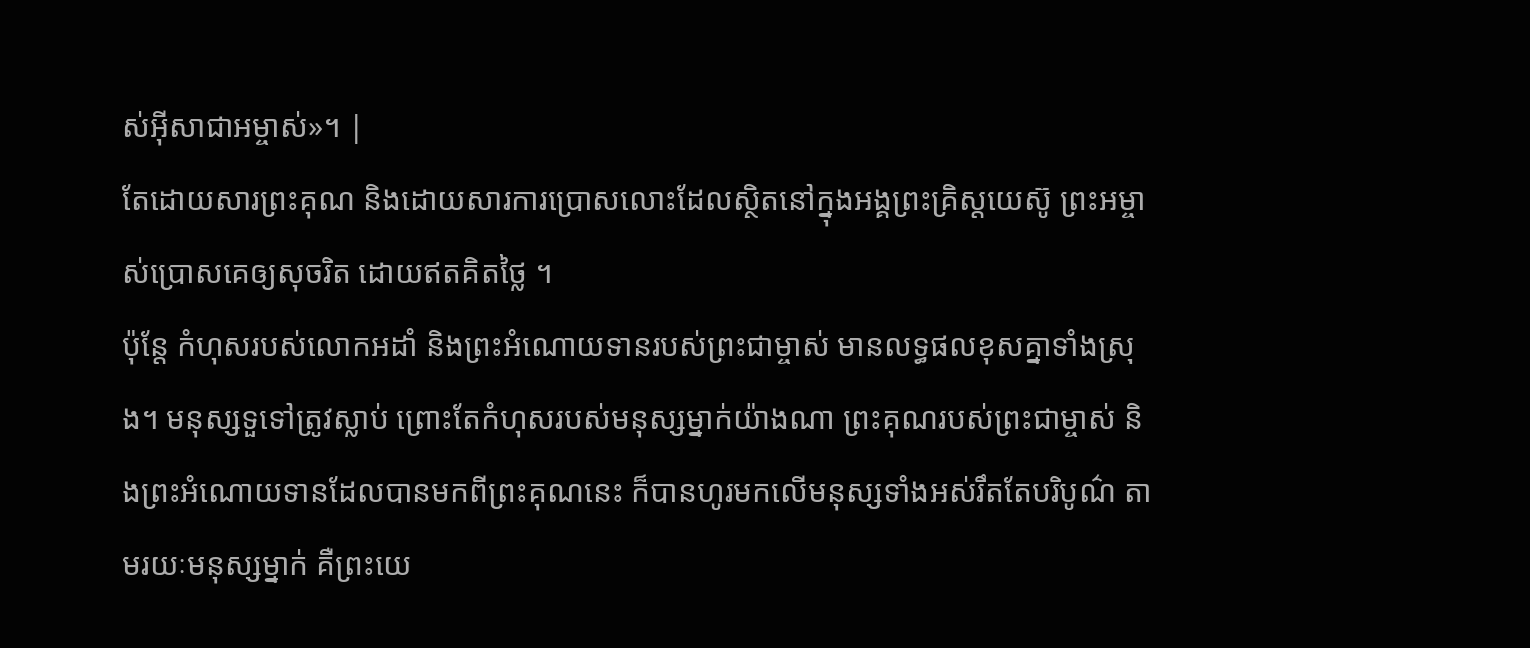ស់អ៊ីសាជាអម្ចាស់»។ |
តែដោយសារព្រះគុណ និងដោយសារការប្រោសលោះដែលស្ថិតនៅក្នុងអង្គព្រះគ្រិស្តយេស៊ូ ព្រះអម្ចាស់ប្រោសគេឲ្យសុចរិត ដោយឥតគិតថ្លៃ ។
ប៉ុន្តែ កំហុសរបស់លោកអដាំ និងព្រះអំណោយទានរបស់ព្រះជាម្ចាស់ មានលទ្ធផលខុសគ្នាទាំងស្រុង។ មនុស្សទួទៅត្រូវស្លាប់ ព្រោះតែកំហុសរបស់មនុស្សម្នាក់យ៉ាងណា ព្រះគុណរបស់ព្រះជាម្ចាស់ និងព្រះអំណោយទានដែលបានមកពីព្រះគុណនេះ ក៏បានហូរមកលើមនុស្សទាំងអស់រឹតតែបរិបូណ៌ តាមរយៈមនុស្សម្នាក់ គឺព្រះយេ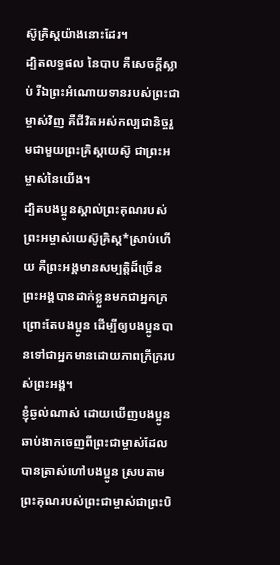ស៊ូគ្រិស្តយ៉ាងនោះដែរ។
ដ្បិតលទ្ធផល នៃបាប គឺសេចក្ដីស្លាប់ រីឯព្រះអំណោយទានរបស់ព្រះជាម្ចាស់វិញ គឺជីវិតអស់កល្បជានិច្ចរួមជាមួយព្រះគ្រិស្តយេស៊ូ ជាព្រះអម្ចាស់នៃយើង។
ដ្បិតបងប្អូនស្គាល់ព្រះគុណរបស់ព្រះអម្ចាស់យេស៊ូគ្រិស្ត*ស្រាប់ហើយ គឺព្រះអង្គមានសម្បត្តិដ៏ច្រើន ព្រះអង្គបានដាក់ខ្លួនមកជាអ្នកក្រ ព្រោះតែបងប្អូន ដើម្បីឲ្យបងប្អូនបានទៅជាអ្នកមានដោយភាពក្រីក្ររបស់ព្រះអង្គ។
ខ្ញុំឆ្ងល់ណាស់ ដោយឃើញបងប្អូនឆាប់ងាកចេញពីព្រះជាម្ចាស់ដែលបានត្រាស់ហៅបងប្អូន ស្របតាមព្រះគុណរបស់ព្រះជាម្ចាស់ជាព្រះបិ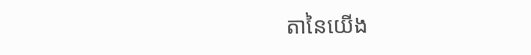តានៃយើង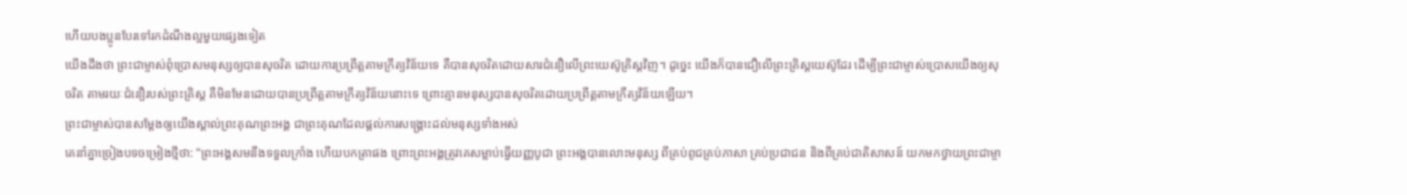ហើយបងប្អូនបែរទៅរកដំណឹងល្អមួយផ្សេងទៀត
យើងដឹងថា ព្រះជាម្ចាស់ពុំប្រោសមនុស្សឲ្យបានសុចរិត ដោយការប្រព្រឹត្តតាមក្រឹត្យវិន័យទេ គឺបានសុចរិតដោយសារជំនឿលើព្រះយេស៊ូគ្រិស្តវិញ។ ដូច្នេះ យើងក៏បានជឿលើព្រះគ្រិស្តយេស៊ូដែរ ដើម្បីព្រះជាម្ចាស់ប្រោសយើងឲ្យសុចរិត តាមរយៈជំនឿរបស់ព្រះគ្រិស្ត គឺមិនមែនដោយបានប្រព្រឹត្តតាមក្រឹត្យវិន័យនោះទេ ព្រោះគ្មានមនុស្សបានសុចរិតដោយប្រព្រឹត្តតាមក្រឹត្យវិន័យឡើយ។
ព្រះជាម្ចាស់បានសម្តែងឲ្យយើងស្គាល់ព្រះគុណព្រះអង្គ ជាព្រះគុណដែលផ្ដល់ការសង្គ្រោះដល់មនុស្សទាំងអស់
គេនាំគ្នាច្រៀងបទចម្រៀងថ្មីថា: “ព្រះអង្គសមនឹងទទួលក្រាំង ហើយបកត្រាផង ព្រោះព្រះអង្គត្រូវគេសម្លាប់ធ្វើយញ្ញបូជា ព្រះអង្គបានលោះមនុស្ស ពីគ្រប់ពូជគ្រប់ភាសា គ្រប់ប្រជាជន និងពីគ្រប់ជាតិសាសន៍ យកមកថ្វាយព្រះជាម្ចា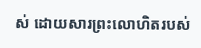ស់ ដោយសារព្រះលោហិតរបស់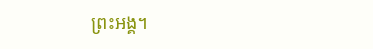ព្រះអង្គ។